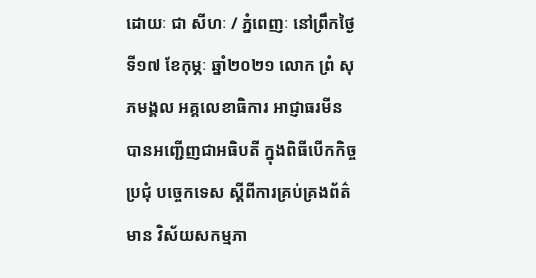ដោយៈ ជា សីហៈ / ភ្នំពេញៈ នៅព្រឹកថ្ងៃទី១៧ ខែកុម្ភៈ ឆ្នាំ២០២១ លោក ព្រំ សុភមង្គល អគ្គលេខាធិការ អាជ្ញាធរមីន បានអញ្ជើញជាអធិបតី ក្នុងពិធីបើកកិច្ចប្រជុំ បច្ចេកទេស ស្តីពីការគ្រប់គ្រងព័ត៌មាន វិស័យសកម្មភា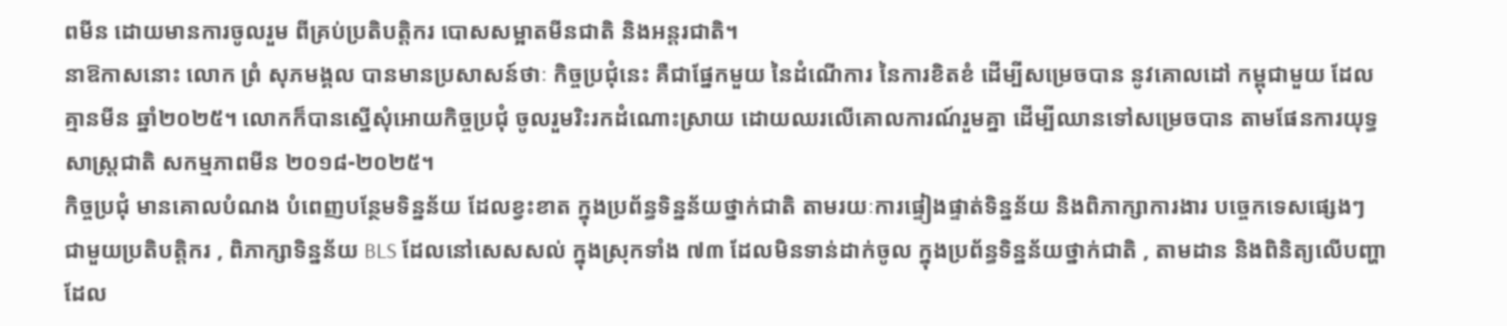ពមីន ដោយមានការចូលរួម ពីគ្រប់ប្រតិបត្តិករ បោសសម្អាតមីនជាតិ និងអន្តរជាតិ។
នាឱកាសនោះ លោក ព្រំ សុភមង្គល បានមានប្រសាសន៍ថាៈ កិច្ចប្រជុំនេះ គឺជាផ្នែកមួយ នៃដំណើការ នៃការខិតខំ ដើម្បីសម្រេចបាន នូវគោលដៅ កម្ពុជាមួយ ដែលគ្មានមីន ឆ្នាំ២០២៥។ លោកក៏បានស្នើសុំអោយកិច្ចប្រជុំ ចូលរួមរិះរកដំណោះស្រាយ ដោយឈរលើគោលការណ៍រួមគ្នា ដើម្បីឈានទៅសម្រេចបាន តាមផែនការយុទ្ធសាស្ត្រជាតិ សកម្មភាពមីន ២០១៨-២០២៥។
កិច្ចប្រជុំ មានគោលបំណង បំពេញបន្ថែមទិន្នន័យ ដែលខ្វះខាត ក្នុងប្រព័ន្ធទិន្នន័យថ្នាក់ជាតិ តាមរយៈការផ្ទៀងផ្ទាត់ទិន្នន័យ និងពិភាក្សាការងារ បច្ចេកទេសផ្សេងៗ ជាមួយប្រតិបត្តិករ , ពិភាក្សាទិន្នន័យ BLS ដែលនៅសេសសល់ ក្នុងស្រុកទាំង ៧៣ ដែលមិនទាន់ដាក់ចូល ក្នុងប្រព័ន្ធទិន្នន័យថ្នាក់ជាតិ , តាមដាន និងពិនិត្យលើបញ្ហា ដែល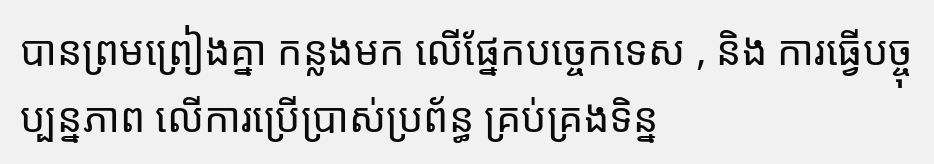បានព្រមព្រៀងគ្នា កន្លងមក លើផ្នែកបច្ចេកទេស , និង ការធ្វើបច្ចុប្បន្នភាព លើការប្រើប្រាស់ប្រព័ន្ធ គ្រប់គ្រងទិន្ន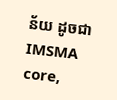ន័យ ដូចជា IMSMA core,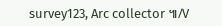survey123, Arc collector ៕/V